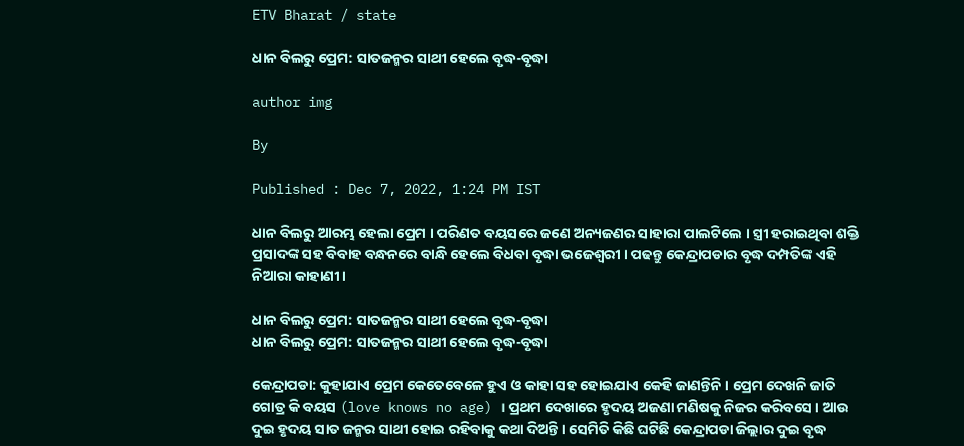ETV Bharat / state

ଧାନ ବିଲରୁ ପ୍ରେମ: ସାତଜନ୍ମର ସାଥୀ ହେଲେ ବୃଦ୍ଧ-ବୃଦ୍ଧା

author img

By

Published : Dec 7, 2022, 1:24 PM IST

ଧାନ ବିଲରୁ ଆରମ୍ଭ ହେଲା ପ୍ରେମ । ପରିଣତ ବୟସରେ ଜଣେ ଅନ୍ୟଜଣର ସାହାରା ପାଲଟିଲେ । ସ୍ତ୍ରୀ ହରାଇଥିବା ଶକ୍ତି ପ୍ରସାଦଙ୍କ ସହ ବିବାହ ବନ୍ଧନରେ ବାନ୍ଧି ହେଲେ ବିଧବା ବୃଦ୍ଧା ଭଜେଶ୍ୱରୀ । ପଢନ୍ତୁ କେନ୍ଦ୍ରାପଡାର ବୃଦ୍ଧ ଦମ୍ପତିଙ୍କ ଏହି ନିଆରା କାହାଣୀ ।

ଧାନ ବିଲରୁ ପ୍ରେମ: ସାତଜନ୍ମର ସାଥୀ ହେଲେ ବୃଦ୍ଧ-ବୃଦ୍ଧା
ଧାନ ବିଲରୁ ପ୍ରେମ: ସାତଜନ୍ମର ସାଥୀ ହେଲେ ବୃଦ୍ଧ-ବୃଦ୍ଧା

କେନ୍ଦ୍ରାପଡା: କୁହାଯାଏ ପ୍ରେମ କେତେବେଳେ ହୁଏ ଓ କାହା ସହ ହୋଇଯାଏ କେହି ଜାଣନ୍ତିନି । ପ୍ରେମ ଦେଖନି ଜାତି ଗୋତ୍ର କି ବୟସ (love knows no age) । ପ୍ରଥମ ଦେଖାରେ ହୃଦୟ ଅଜଣା ମଣିଷକୁ ନିଜର କରିବସେ । ଆଉ ଦୁଇ ହୃଦୟ ସାତ ଜନ୍ମର ସାଥୀ ହୋଇ ରହିବାକୁ କଥା ଦିଅନ୍ତି । ସେମିତି କିଛି ଘଟିଛି କେନ୍ଦ୍ରାପଡା ଜିଲ୍ଲାର ଦୁଇ ବୃଦ୍ଧ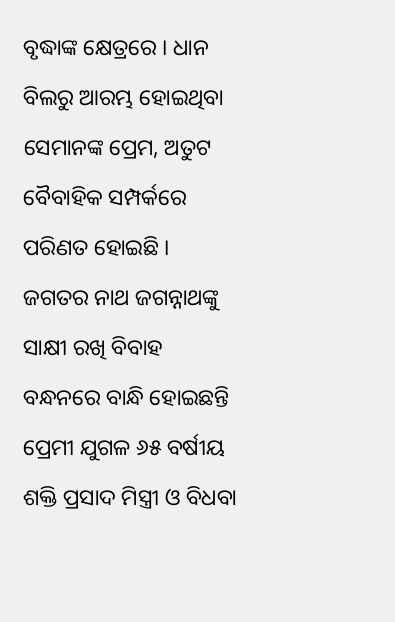ବୃଦ୍ଧାଙ୍କ କ୍ଷେତ୍ରରେ । ଧାନ ବିଲରୁ ଆରମ୍ଭ ହୋଇଥିବା ସେମାନଙ୍କ ପ୍ରେମ, ଅତୁଟ ବୈବାହିକ ସମ୍ପର୍କରେ ପରିଣତ ହୋଇଛି । ଜଗତର ନାଥ ଜଗନ୍ନାଥଙ୍କୁ ସାକ୍ଷୀ ରଖି ବିବାହ ବନ୍ଧନରେ ବାନ୍ଧି ହୋଇଛନ୍ତି ପ୍ରେମୀ ଯୁଗଳ ୬୫ ବର୍ଷୀୟ ଶକ୍ତି ପ୍ରସାଦ ମିସ୍ତ୍ରୀ ଓ ବିଧବା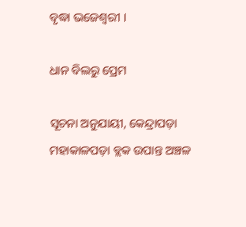ବୃଦ୍ଧା ଭଜେଶ୍ୱରୀ ।

ଧାନ ବିଲରୁ ପ୍ରେମ

ସୂଚନା ଅନୁଯାୟୀ, କେନ୍ଦ୍ରାପଡ଼ା ମହାକାଳପଡ଼ା ବ୍ଲକ ଉପାନ୍ତ ଅଞ୍ଚଳ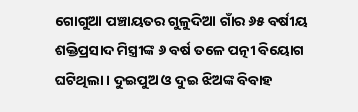ଗୋଗୁଆ ପଞ୍ଚାୟତର ଗୁଳୁଦିଆ ଗାଁର ୬୫ ବର୍ଷୀୟ ଶକ୍ତିପ୍ରସାଦ ମିସ୍ତ୍ରୀଙ୍କ ୬ ବର୍ଷ ତଳେ ପତ୍ନୀ ବିୟୋଗ ଘଟିଥିଲା । ଦୁଇପୁଅ ଓ ଦୁଇ ଝିଅଙ୍କ ବିବାହ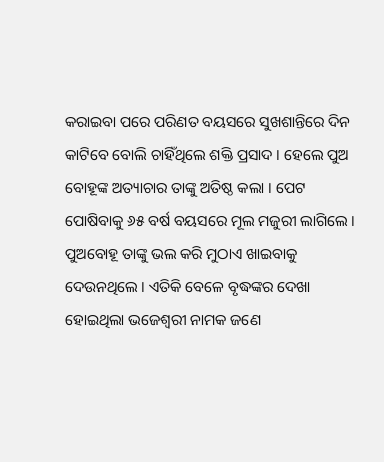କରାଇବା ପରେ ପରିଣତ ବୟସରେ ସୁଖଶାନ୍ତିରେ ଦିନ କାଟିବେ ବୋଲି ଚାହିଁଥିଲେ ଶକ୍ତି ପ୍ରସାଦ । ହେଲେ ପୁଅ ବୋହୂଙ୍କ ଅତ୍ୟାଚାର ତାଙ୍କୁ ଅତିଷ୍ଠ କଲା । ପେଟ ପୋଷିବାକୁ ୬୫ ବର୍ଷ ବୟସରେ ମୂଲ ମଜୁରୀ ଲାଗିଲେ । ପୁଅବୋହୂ ତାଙ୍କୁ ଭଲ କରି ମୁଠାଏ ଖାଇବାକୁ ଦେଉନଥିଲେ । ଏତିକି ବେଳେ ବୃଦ୍ଧଙ୍କର ଦେଖା ହୋଇଥିଲା ଭଜେଶ୍ୱରୀ ନାମକ ଜଣେ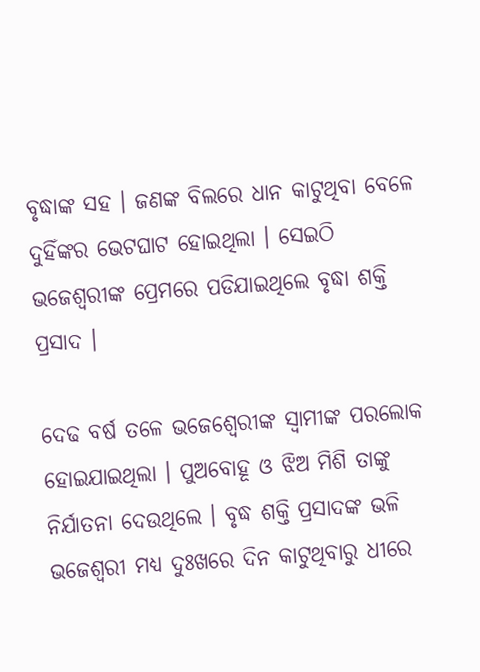ବୃଦ୍ଧାଙ୍କ ସହ । ଜଣଙ୍କ ବିଲରେ ଧାନ କାଟୁଥିବା ବେଳେ ଦୁହିଁଙ୍କର ଭେଟଘାଟ ହୋଇଥିଲା । ସେଇଠି ଭଜେଶ୍ବରୀଙ୍କ ପ୍ରେମରେ ପଡିଯାଇଥିଲେ ବୃଦ୍ଧା ଶକ୍ତି ପ୍ରସାଦ ।

ଦେଢ ବର୍ଷ ତଳେ ଭଜେଶ୍ବେରୀଙ୍କ ସ୍ବାମୀଙ୍କ ପରଲୋକ ହୋଇଯାଇଥିଲା । ପୁଅବୋହୂ ଓ ଝିଅ ମିଶି ତାଙ୍କୁ ନିର୍ଯାତନା ଦେଉଥିଲେ । ବୃଦ୍ଧ ଶକ୍ତି ପ୍ରସାଦଙ୍କ ଭଳି ଭଜେଶ୍ବରୀ ମଧ୍ୟ ଦୁଃଖରେ ଦିନ କାଟୁଥିବାରୁ ଧୀରେ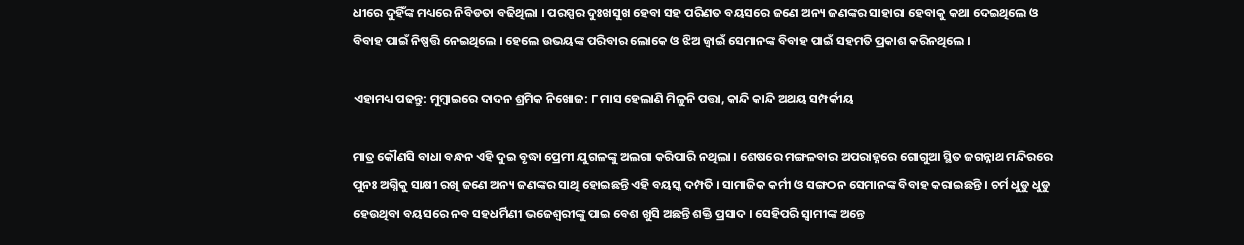ଧୀରେ ଦୁହିଁଙ୍କ ମଧ୍ୟରେ ନିବିଡତା ବଢିଥିଲା । ପରସ୍ପର ଦୁଃଖସୁଖ ହେବା ସହ ପରିଣତ ବୟସରେ ଜଣେ ଅନ୍ୟ ଜଣଙ୍କର ସାହାରା ହେବାକୁ କଥା ଦେଇଥିଲେ ଓ ବିବାହ ପାଇଁ ନିଷ୍ପତ୍ତି ନେଇଥିଲେ । ହେଲେ ଉଭୟଙ୍କ ପରିବାର ଲୋକେ ଓ ଝିଅ ଜ୍ବାଇଁ ସେମାନଙ୍କ ବିବାହ ପାଇଁ ସହମତି ପ୍ରକାଶ କରିନଥିଲେ ।

ଏହାମଧ୍ୟ ପଢନ୍ତୁ: ମୁମ୍ବାଇରେ ଦାଦନ ଶ୍ରମିକ ନିଖୋଜ: ୮ ମାସ ହେଲାଣି ମିଳୁନି ପତ୍ତା, କାନ୍ଦି କାନ୍ଦି ଅଥୟ ସମ୍ପର୍କୀୟ

ମାତ୍ର କୌଣସି ବାଧା ବନ୍ଧନ ଏହି ଦୁଇ ବୃଦ୍ଧା ପ୍ରେମୀ ଯୁଗଳଙ୍କୁ ଅଲଗା କରିପାରି ନଥିଲା । ଶେଷରେ ମଙ୍ଗଳବାର ଅପରାହ୍ନରେ ଗୋଗୁଆ ସ୍ଥିତ ଜଗନ୍ନାଥ ମନ୍ଦିରରେ ପୁନଃ ଅଗ୍ନିକୁ ସାକ୍ଷୀ ରଖି ଜଣେ ଅନ୍ୟ ଜଣଙ୍କର ସାଥି ହୋଇଛନ୍ତି ଏହି ବୟସ୍କ ଦମ୍ପତି । ସାମାଜିକ କର୍ମୀ ଓ ସଙ୍ଗଠନ ସେମାନଙ୍କ ବିବାହ କରାଇଛନ୍ତି । ଚର୍ମ ଧୁଡୁ ଧୁଡୁ ହେଉଥିବା ବୟସରେ ନବ ସହଧର୍ମିଣୀ ଭଜେଶ୍ୱରୀଙ୍କୁ ପାଇ ବେଶ ଖୁସି ଅଛନ୍ତି ଶକ୍ତି ପ୍ରସାଦ । ସେହିପରି ସ୍ୱାମୀଙ୍କ ଅନ୍ତେ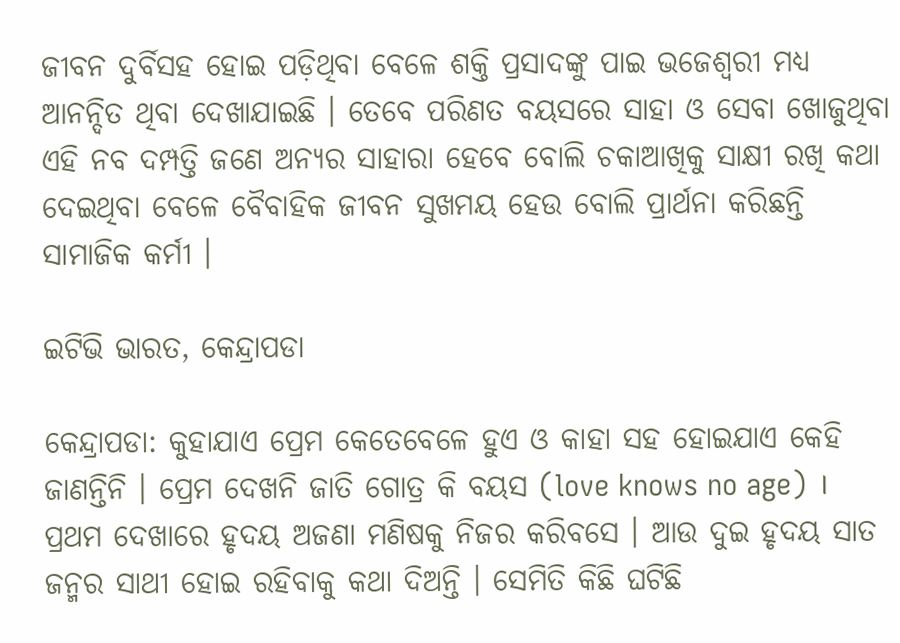ଜୀବନ ଦୁର୍ବିସହ ହୋଇ ପଡ଼ିଥିବା ବେଳେ ଶକ୍ତି ପ୍ରସାଦଙ୍କୁ ପାଇ ଭଜେଶ୍ୱରୀ ମଧ୍ୟ ଆନନ୍ଦିତ ଥିବା ଦେଖାଯାଇଛି । ତେବେ ପରିଣତ ବୟସରେ ସାହା ଓ ସେବା ଖୋଜୁଥିବା ଏହି ନବ ଦମ୍ପତ୍ତି ଜଣେ ଅନ୍ୟର ସାହାରା ହେବେ ବୋଲି ଚକାଆଖିକୁ ସାକ୍ଷୀ ରଖି କଥା ଦେଇଥିବା ବେଳେ ବୈବାହିକ ଜୀବନ ସୁଖମୟ ହେଉ ବୋଲି ପ୍ରାର୍ଥନା କରିଛନ୍ତି ସାମାଜିକ କର୍ମୀ ।

ଇଟିଭି ଭାରତ, କେନ୍ଦ୍ରାପଡା

କେନ୍ଦ୍ରାପଡା: କୁହାଯାଏ ପ୍ରେମ କେତେବେଳେ ହୁଏ ଓ କାହା ସହ ହୋଇଯାଏ କେହି ଜାଣନ୍ତିନି । ପ୍ରେମ ଦେଖନି ଜାତି ଗୋତ୍ର କି ବୟସ (love knows no age) । ପ୍ରଥମ ଦେଖାରେ ହୃଦୟ ଅଜଣା ମଣିଷକୁ ନିଜର କରିବସେ । ଆଉ ଦୁଇ ହୃଦୟ ସାତ ଜନ୍ମର ସାଥୀ ହୋଇ ରହିବାକୁ କଥା ଦିଅନ୍ତି । ସେମିତି କିଛି ଘଟିଛି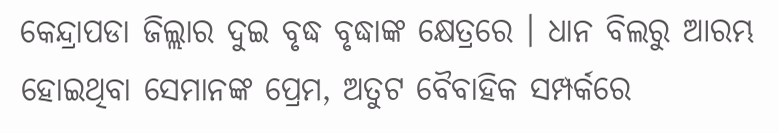କେନ୍ଦ୍ରାପଡା ଜିଲ୍ଲାର ଦୁଇ ବୃଦ୍ଧ ବୃଦ୍ଧାଙ୍କ କ୍ଷେତ୍ରରେ । ଧାନ ବିଲରୁ ଆରମ୍ଭ ହୋଇଥିବା ସେମାନଙ୍କ ପ୍ରେମ, ଅତୁଟ ବୈବାହିକ ସମ୍ପର୍କରେ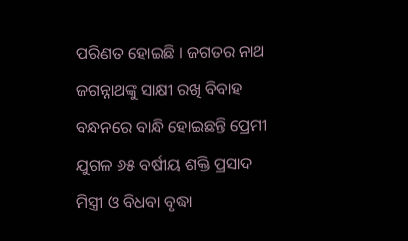ପରିଣତ ହୋଇଛି । ଜଗତର ନାଥ ଜଗନ୍ନାଥଙ୍କୁ ସାକ୍ଷୀ ରଖି ବିବାହ ବନ୍ଧନରେ ବାନ୍ଧି ହୋଇଛନ୍ତି ପ୍ରେମୀ ଯୁଗଳ ୬୫ ବର୍ଷୀୟ ଶକ୍ତି ପ୍ରସାଦ ମିସ୍ତ୍ରୀ ଓ ବିଧବା ବୃଦ୍ଧା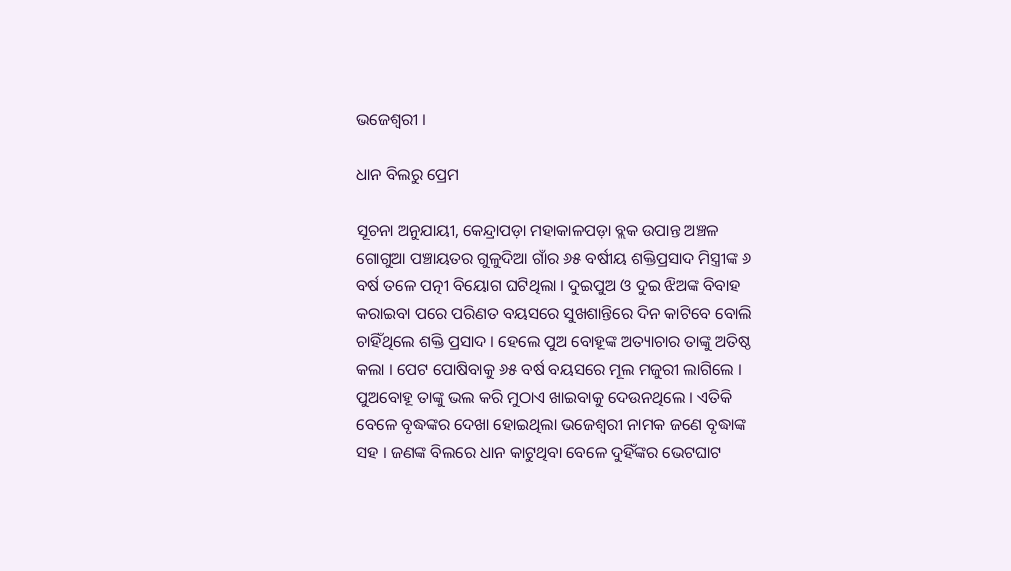ଭଜେଶ୍ୱରୀ ।

ଧାନ ବିଲରୁ ପ୍ରେମ

ସୂଚନା ଅନୁଯାୟୀ, କେନ୍ଦ୍ରାପଡ଼ା ମହାକାଳପଡ଼ା ବ୍ଲକ ଉପାନ୍ତ ଅଞ୍ଚଳ ଗୋଗୁଆ ପଞ୍ଚାୟତର ଗୁଳୁଦିଆ ଗାଁର ୬୫ ବର୍ଷୀୟ ଶକ୍ତିପ୍ରସାଦ ମିସ୍ତ୍ରୀଙ୍କ ୬ ବର୍ଷ ତଳେ ପତ୍ନୀ ବିୟୋଗ ଘଟିଥିଲା । ଦୁଇପୁଅ ଓ ଦୁଇ ଝିଅଙ୍କ ବିବାହ କରାଇବା ପରେ ପରିଣତ ବୟସରେ ସୁଖଶାନ୍ତିରେ ଦିନ କାଟିବେ ବୋଲି ଚାହିଁଥିଲେ ଶକ୍ତି ପ୍ରସାଦ । ହେଲେ ପୁଅ ବୋହୂଙ୍କ ଅତ୍ୟାଚାର ତାଙ୍କୁ ଅତିଷ୍ଠ କଲା । ପେଟ ପୋଷିବାକୁ ୬୫ ବର୍ଷ ବୟସରେ ମୂଲ ମଜୁରୀ ଲାଗିଲେ । ପୁଅବୋହୂ ତାଙ୍କୁ ଭଲ କରି ମୁଠାଏ ଖାଇବାକୁ ଦେଉନଥିଲେ । ଏତିକି ବେଳେ ବୃଦ୍ଧଙ୍କର ଦେଖା ହୋଇଥିଲା ଭଜେଶ୍ୱରୀ ନାମକ ଜଣେ ବୃଦ୍ଧାଙ୍କ ସହ । ଜଣଙ୍କ ବିଲରେ ଧାନ କାଟୁଥିବା ବେଳେ ଦୁହିଁଙ୍କର ଭେଟଘାଟ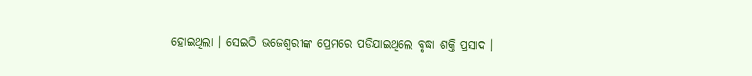ହୋଇଥିଲା । ସେଇଠି ଭଜେଶ୍ବରୀଙ୍କ ପ୍ରେମରେ ପଡିଯାଇଥିଲେ ବୃଦ୍ଧା ଶକ୍ତି ପ୍ରସାଦ ।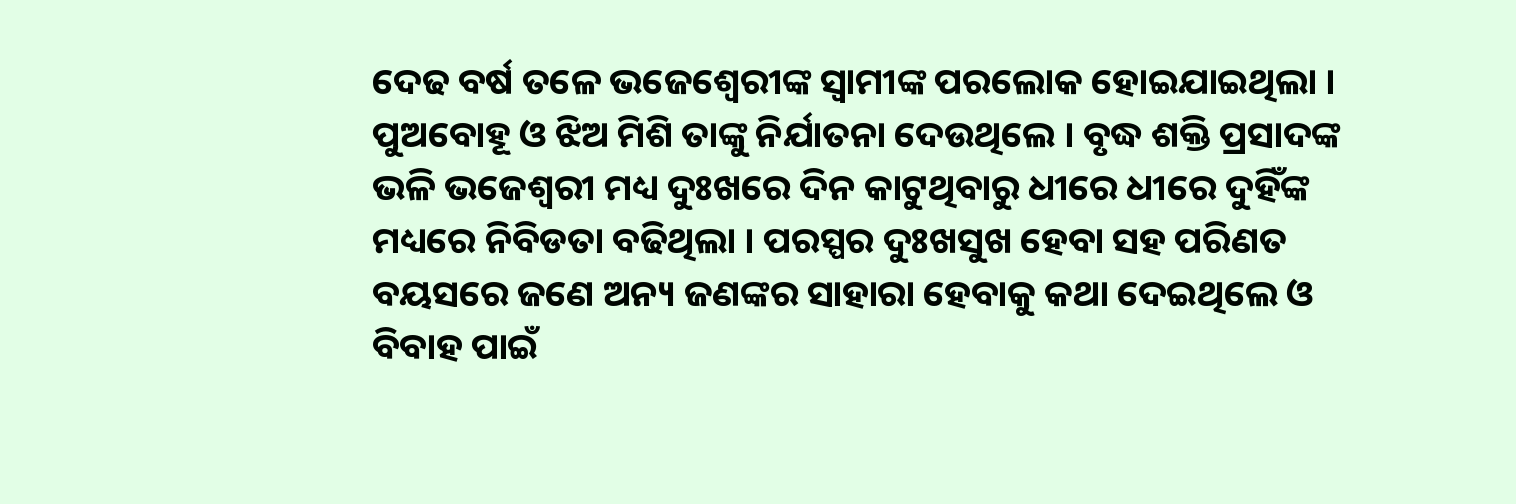ଦେଢ ବର୍ଷ ତଳେ ଭଜେଶ୍ବେରୀଙ୍କ ସ୍ବାମୀଙ୍କ ପରଲୋକ ହୋଇଯାଇଥିଲା । ପୁଅବୋହୂ ଓ ଝିଅ ମିଶି ତାଙ୍କୁ ନିର୍ଯାତନା ଦେଉଥିଲେ । ବୃଦ୍ଧ ଶକ୍ତି ପ୍ରସାଦଙ୍କ ଭଳି ଭଜେଶ୍ବରୀ ମଧ୍ୟ ଦୁଃଖରେ ଦିନ କାଟୁଥିବାରୁ ଧୀରେ ଧୀରେ ଦୁହିଁଙ୍କ ମଧ୍ୟରେ ନିବିଡତା ବଢିଥିଲା । ପରସ୍ପର ଦୁଃଖସୁଖ ହେବା ସହ ପରିଣତ ବୟସରେ ଜଣେ ଅନ୍ୟ ଜଣଙ୍କର ସାହାରା ହେବାକୁ କଥା ଦେଇଥିଲେ ଓ ବିବାହ ପାଇଁ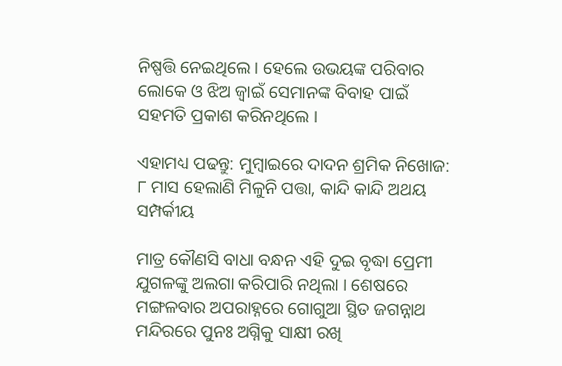ନିଷ୍ପତ୍ତି ନେଇଥିଲେ । ହେଲେ ଉଭୟଙ୍କ ପରିବାର ଲୋକେ ଓ ଝିଅ ଜ୍ବାଇଁ ସେମାନଙ୍କ ବିବାହ ପାଇଁ ସହମତି ପ୍ରକାଶ କରିନଥିଲେ ।

ଏହାମଧ୍ୟ ପଢନ୍ତୁ: ମୁମ୍ବାଇରେ ଦାଦନ ଶ୍ରମିକ ନିଖୋଜ: ୮ ମାସ ହେଲାଣି ମିଳୁନି ପତ୍ତା, କାନ୍ଦି କାନ୍ଦି ଅଥୟ ସମ୍ପର୍କୀୟ

ମାତ୍ର କୌଣସି ବାଧା ବନ୍ଧନ ଏହି ଦୁଇ ବୃଦ୍ଧା ପ୍ରେମୀ ଯୁଗଳଙ୍କୁ ଅଲଗା କରିପାରି ନଥିଲା । ଶେଷରେ ମଙ୍ଗଳବାର ଅପରାହ୍ନରେ ଗୋଗୁଆ ସ୍ଥିତ ଜଗନ୍ନାଥ ମନ୍ଦିରରେ ପୁନଃ ଅଗ୍ନିକୁ ସାକ୍ଷୀ ରଖି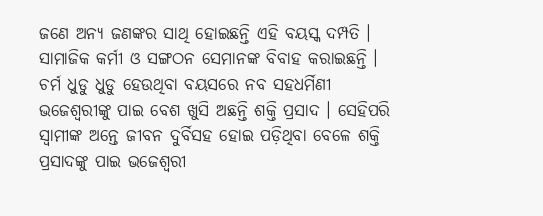ଜଣେ ଅନ୍ୟ ଜଣଙ୍କର ସାଥି ହୋଇଛନ୍ତି ଏହି ବୟସ୍କ ଦମ୍ପତି । ସାମାଜିକ କର୍ମୀ ଓ ସଙ୍ଗଠନ ସେମାନଙ୍କ ବିବାହ କରାଇଛନ୍ତି । ଚର୍ମ ଧୁଡୁ ଧୁଡୁ ହେଉଥିବା ବୟସରେ ନବ ସହଧର୍ମିଣୀ ଭଜେଶ୍ୱରୀଙ୍କୁ ପାଇ ବେଶ ଖୁସି ଅଛନ୍ତି ଶକ୍ତି ପ୍ରସାଦ । ସେହିପରି ସ୍ୱାମୀଙ୍କ ଅନ୍ତେ ଜୀବନ ଦୁର୍ବିସହ ହୋଇ ପଡ଼ିଥିବା ବେଳେ ଶକ୍ତି ପ୍ରସାଦଙ୍କୁ ପାଇ ଭଜେଶ୍ୱରୀ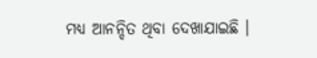ମଧ୍ୟ ଆନନ୍ଦିତ ଥିବା ଦେଖାଯାଇଛି ।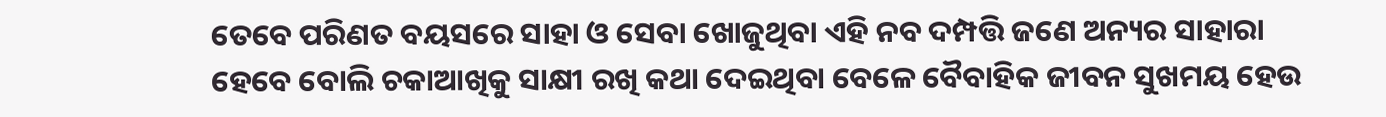ତେବେ ପରିଣତ ବୟସରେ ସାହା ଓ ସେବା ଖୋଜୁଥିବା ଏହି ନବ ଦମ୍ପତ୍ତି ଜଣେ ଅନ୍ୟର ସାହାରା ହେବେ ବୋଲି ଚକାଆଖିକୁ ସାକ୍ଷୀ ରଖି କଥା ଦେଇଥିବା ବେଳେ ବୈବାହିକ ଜୀବନ ସୁଖମୟ ହେଉ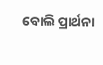ବୋଲି ପ୍ରାର୍ଥନା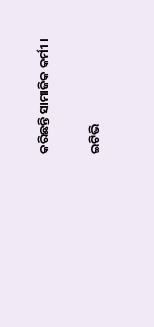କରିଛନ୍ତି ସାମାଜିକ କର୍ମୀ ।

ଇଟିଭି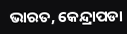ଭାରତ, କେନ୍ଦ୍ରାପଡା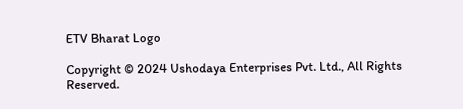ETV Bharat Logo

Copyright © 2024 Ushodaya Enterprises Pvt. Ltd., All Rights Reserved.